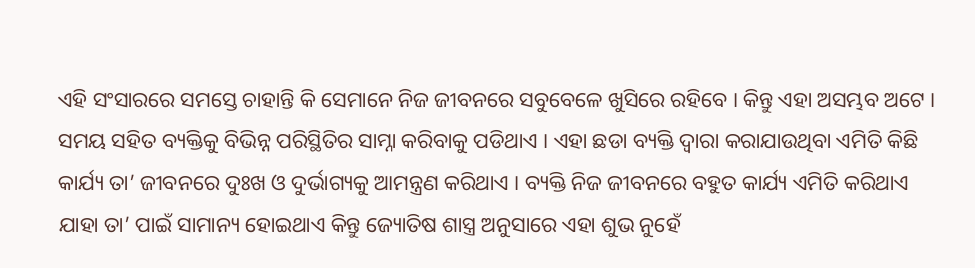ଏହି ସଂସାରରେ ସମସ୍ତେ ଚାହାନ୍ତି କି ସେମାନେ ନିଜ ଜୀବନରେ ସବୁବେଳେ ଖୁସିରେ ରହିବେ । କିନ୍ତୁ ଏହା ଅସମ୍ଭବ ଅଟେ । ସମୟ ସହିତ ବ୍ୟକ୍ତିକୁ ବିଭିନ୍ନ ପରିସ୍ଥିତିର ସାମ୍ନା କରିବାକୁ ପଡିଥାଏ । ଏହା ଛଡା ବ୍ୟକ୍ତି ଦ୍ଵାରା କରାଯାଉଥିବା ଏମିତି କିଛି କାର୍ଯ୍ୟ ତା’ ଜୀବନରେ ଦୁଃଖ ଓ ଦୁର୍ଭାଗ୍ୟକୁ ଆମନ୍ତ୍ରଣ କରିଥାଏ । ବ୍ୟକ୍ତି ନିଜ ଜୀବନରେ ବହୁତ କାର୍ଯ୍ୟ ଏମିତି କରିଥାଏ ଯାହା ତା’ ପାଇଁ ସାମାନ୍ୟ ହୋଇଥାଏ କିନ୍ତୁ ଜ୍ୟୋତିଷ ଶାସ୍ତ୍ର ଅନୁସାରେ ଏହା ଶୁଭ ନୁହେଁ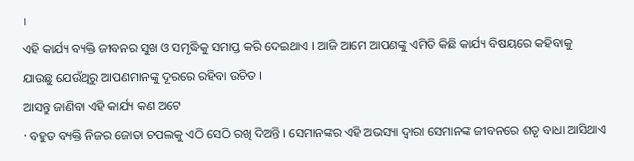।
ଏହି କାର୍ଯ୍ୟ ବ୍ୟକ୍ତି ଜୀବନର ସୁଖ ଓ ସମୃଦ୍ଧିକୁ ସମାପ୍ତ କରି ଦେଇଥାଏ । ଆଜି ଆମେ ଆପଣଙ୍କୁ ଏମିତି କିଛି କାର୍ଯ୍ୟ ବିଷୟରେ କହିବାକୁ ଯାଉଛୁ ଯେଉଁଥିରୁ ଆପଣମାନଙ୍କୁ ଦୂରରେ ରହିବା ଉଚିତ ।
ଆସନ୍ତୁ ଜାଣିବା ଏହି କାର୍ଯ୍ୟ କଣ ଅଟେ
· ବହୁତ ବ୍ୟକ୍ତି ନିଜର ଜୋତା ଚପଲକୁ ଏଠି ସେଠି ରଖି ଦିଅନ୍ତି । ସେମାନଙ୍କର ଏହି ଅଭସ୍ୟା ଦ୍ଵାରା ସେମାନଙ୍କ ଜୀବନରେ ଶତୃ ବାଧା ଆସିଥାଏ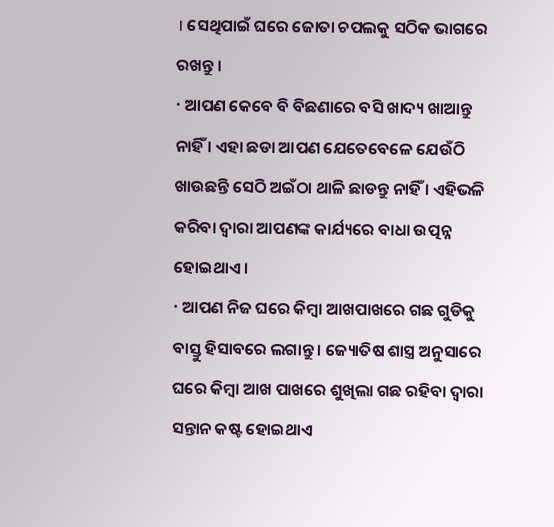। ସେଥିପାଇଁ ଘରେ ଜୋତା ଚପଲକୁ ସଠିକ ଭାଗରେ ରଖନ୍ତୁ ।
· ଆପଣ କେବେ ବି ବିଛଣାରେ ବସି ଖାଦ୍ୟ ଖାଆନ୍ତୁ ନାହିଁ । ଏହା ଛଡା ଆପଣ ଯେତେବେଳେ ଯେଉଁଠି ଖାଉଛନ୍ତି ସେଠି ଅଇଁଠା ଥାଳି ଛାଡନ୍ତୁ ନାହିଁ । ଏହିଭଳି କରିବା ଦ୍ଵାରା ଆପଣଙ୍କ କାର୍ଯ୍ୟରେ ବାଧା ଉତ୍ପନ୍ନ ହୋଇଥାଏ ।
· ଆପଣ ନିଜ ଘରେ କିମ୍ବା ଆଖପାଖରେ ଗଛ ଗୁଡିକୁ ବାସ୍ତୁ ହିସାବରେ ଲଗାନ୍ତୁ । ଜ୍ୟୋତିଷ ଶାସ୍ତ୍ର ଅନୁସାରେ ଘରେ କିମ୍ବା ଆଖ ପାଖରେ ଶୁଖିଲା ଗଛ ରହିବା ଦ୍ଵାରା ସନ୍ତାନ କଷ୍ଟ ହୋଇଥାଏ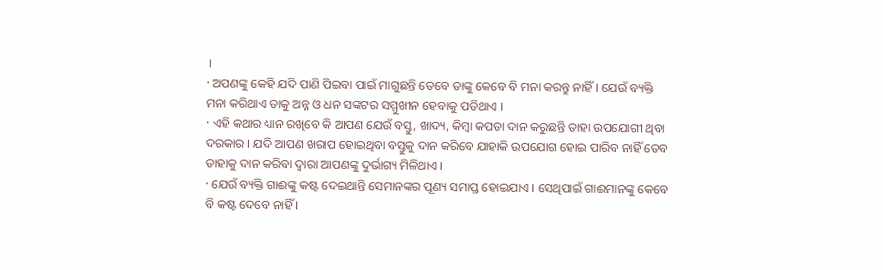।
· ଅପଣଙ୍କୁ କେହି ଯଦି ପାଣି ପିଇବା ପାଇଁ ମାଗୁଛନ୍ତି ତେବେ ତାଙ୍କୁ କେବେ ବି ମନା କରନ୍ତୁ ନାହିଁ । ଯେଉଁ ବ୍ୟକ୍ତି ମନା କରିଥାଏ ତାକୁ ଅନ୍ନ ଓ ଧନ ସଙ୍କଟର ସମ୍ମୁଖୀନ ହେବାକୁ ପଡିଥାଏ ।
· ଏହି କଥାର ଧ୍ୟାନ ରଖିବେ କି ଆପଣ ଯେଉଁ ବସ୍ତୁ, ଖାଦ୍ୟ, କିମ୍ବା କପଡା ଦାନ କରୁଛନ୍ତି ତାହା ଉପଯୋଗୀ ଥିବା ଦରକାର । ଯଦି ଆପଣ ଖରାପ ହୋଇଥିବା ବସ୍ତୁକୁ ଦାନ କରିବେ ଯାହାକି ଉପଯୋଗ ହୋଇ ପାରିବ ନାହିଁ ତେବ ତାହାକୁ ଦାନ କରିବା ଦ୍ଵାରା ଆପଣଙ୍କୁ ଦୁର୍ଭାଗ୍ୟ ମିଳିଥାଏ ।
· ଯେଉଁ ବ୍ୟକ୍ତି ଗାଈଙ୍କୁ କଷ୍ଟ ଦେଇଥାନ୍ତି ସେମାନଙ୍କର ପୂଣ୍ୟ ସମାପ୍ତ ହୋଇଯାଏ । ସେଥିପାଇଁ ଗାଈମାନଙ୍କୁ କେବେ ବି କଷ୍ଟ ଦେବେ ନାହିଁ ।